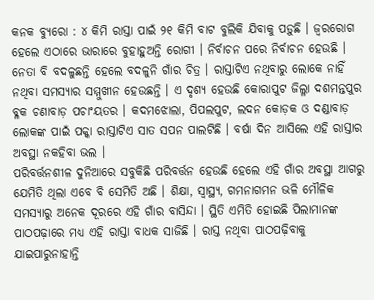କନକ ବ୍ୟୁରୋ : ୪ କିମି ରାସ୍ତା ପାଇଁ ୨୧ କିମି ବାଟ ବୁଲିକି ଯିବାକୁ ପଡ଼ୁଛି । ଜ୍ବରରୋଗ ହେଲେ ଏଠାରେ ଭାରାରେ ବୁହାହୁଅନ୍ତି ରୋଗୀ । ନିର୍ବାଚନ ପରେ ନିର୍ବାଚନ ହେଉଛି । ନେତା ବି ବଦଳୁଛନ୍ତି ହେଲେ ବଦଳୁନି ଗାଁର ଚିତ୍ର । ରାସ୍ତାଟିଏ ନଥିବାରୁ ଲୋକେ ନାହିଁ ନଥିବା ସମସ୍ୟାର ସମ୍ମୁଖୀନ ହେଉଛନ୍ତି । ଏ ଦୃଶ୍ୟ ହେଉଛି କୋରାପୁଟ ଜିଲ୍ଳା ଦଶମନ୍ତପୁର ବ୍ଳକ ଚଣାବାଡ଼ ପଚାଂୟତର । କଦମଝୋଲା, ପିପଲପୁଟ, ଲଦନ କୋଡ଼କ ଓ ଦଣ୍ଡାବାଡ଼ ଲୋକଙ୍କ ପାଇଁ ପକ୍କା ରାସ୍ତାଟିଏ ସାତ ସପନ ପାଲଟିଛି । ବର୍ଷା ଦିନ ଆସିଲେ ଏହି ରାସ୍ତାର ଅବସ୍ଥା ନକହିବା ଭଲ ।
ପରିବର୍ତ୍ତନଶୀଳ ଦୁନିଆରେ ସବୁକିଛି ପରିବର୍ତ୍ତନ ହେଉଛି ହେଲେ ଏହି ଗାଁର ଅବସ୍ଥା ଆଗରୁ ଯେମିତି ଥିଲା ଏବେ ବି ସେମିତି ଅଛି । ଶିକ୍ଷା, ସ୍ବାସ୍ଥ୍ୟ, ଗମନାଗମନ ଭଳି ମୌଳିକ ସମସ୍ୟାରୁ ଅନେକ ଦୂରରେ ଏହି ଗାଁର ବାସିନ୍ଦା । ସ୍ଥିତି ଏମିତି ହୋଇଛି ପିଲାମାନଙ୍କ ପାଠପଢ଼ାରେ ମଧ୍ୟ ଏହି ରାସ୍ତା ବାଧକ ସାଜିଛି । ରାସ୍ତ ନଥିବା ପାଠପଢ଼ିବାକୁ ଯାଇପାରୁନାହାନ୍ତି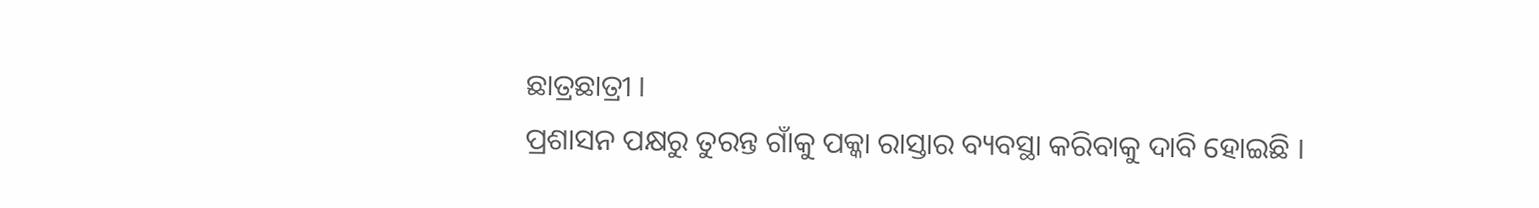ଛାତ୍ରଛାତ୍ରୀ ।
ପ୍ରଶାସନ ପକ୍ଷରୁ ତୁରନ୍ତ ଗାଁକୁ ପକ୍କା ରାସ୍ତାର ବ୍ୟବସ୍ଥା କରିବାକୁ ଦାବି ହୋଇଛି ।